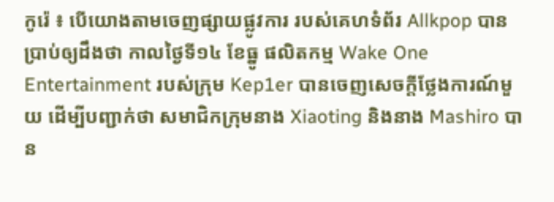កូរ៉េ ៖ បើយោងតាមចេញផ្សាយផ្លូវការ របស់គេហទំព័រ Allkpop បានប្រាប់ឲ្យដឹងថា កាលថ្ងៃទី១៤ ខែធ្នូ ផលិតកម្ម Wake One Entertainment របស់ក្រុម Kep1er បានចេញសេចក្តីថ្លែងការណ៍មួយ ដើម្បីបញ្ជាក់ថា សមាជិកក្រុមនាង Xiaoting និងនាង Mashiro បាន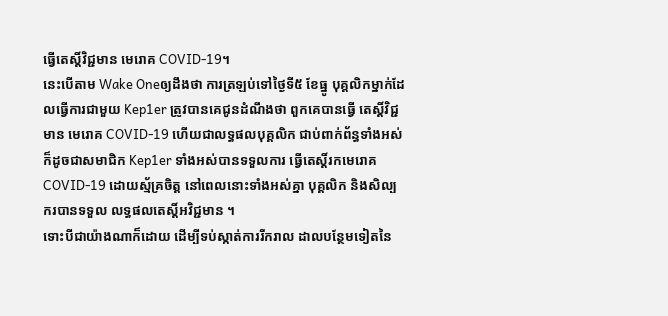ធ្វើតេស្តិ៍វិជ្ជមាន មេរោគ COVID-19។
នេះបើតាម Wake Oneឲ្យដឹងថា ការត្រឡប់ទៅថ្ងៃទី៥ ខែធ្នូ បុគ្គលិកម្នាក់ដែលធ្វើការជាមួយ Kep1er ត្រូវបានគេជូនដំណឹងថា ពួកគេបានធ្វើ តេស្តិ៍វិជ្ជមាន មេរោគ COVID-19 ហើយជាលទ្ធផលបុគ្គលិក ជាប់ពាក់ព័ន្ធទាំងអស់ ក៏ដូចជាសមាជិក Kep1er ទាំងអស់បានទទួលការ ធ្វើតេស្តិ៍រកមេរោគ COVID-19 ដោយស្ម័គ្រចិត្ត នៅពេលនោះទាំងអស់គ្នា បុគ្គលិក និងសិល្បករបានទទួល លទ្ធផលតេស្តិ៍អវិជ្ជមាន ។
ទោះបីជាយ៉ាងណាក៏ដោយ ដើម្បីទប់ស្កាត់ការរីករាល ដាលបន្ថែមទៀតនៃ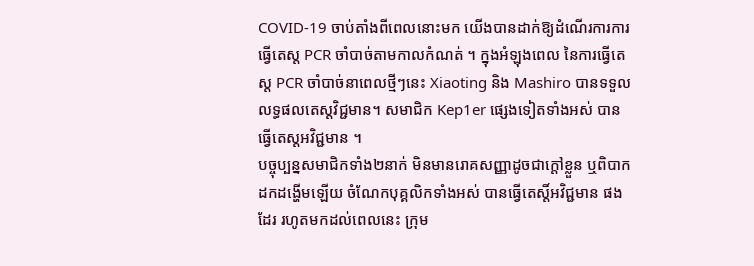COVID-19 ចាប់តាំងពីពេលនោះមក យើងបានដាក់ឱ្យដំណើរការការធ្វើតេស្ត PCR ចាំបាច់តាមកាលកំណត់ ។ ក្នុងអំឡុងពេល នៃការធ្វើតេស្ត PCR ចាំបាច់នាពេលថ្មីៗនេះ Xiaoting និង Mashiro បានទទួលលទ្ធផលតេស្តវិជ្ជមាន។ សមាជិក Kep1er ផ្សេងទៀតទាំងអស់ បានធ្វើតេស្តអវិជ្ជមាន ។
បច្ចុប្បន្នសមាជិកទាំង២នាក់ មិនមានរោគសញ្ញាដូចជាក្តៅខ្លួន ឬពិបាកដកដង្ហើមឡើយ ចំណែកបុគ្គលិកទាំងអស់ បានធ្វើតេស្តិ៍អវិជ្ជមាន ផងដែរ រហូតមកដល់ពេលនេះ ក្រុម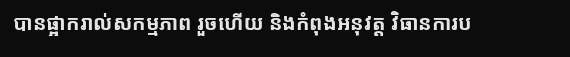បានផ្អាករាល់សកម្មភាព រួចហើយ និងកំពុងអនុវត្ត វិធានការប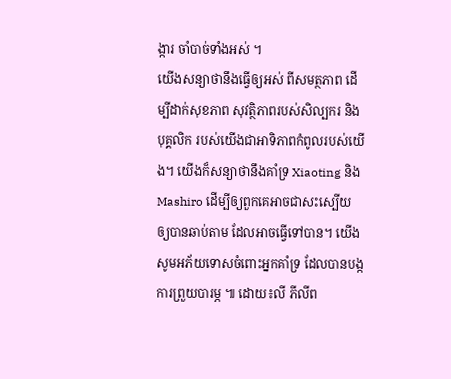ង្ការ ចាំបាច់ទាំងអស់ ។
យើងសន្យាថានឹងធ្វើឲ្យអស់ ពីសមត្ថភាព ដើម្បីដាក់សុខភាព សុវត្ថិភាពរបស់សិល្បករ និងបុគ្គលិក របស់យើងជាអាទិភាពកំពូលរបស់យើង។ យើងក៏សន្យាថានឹងគាំទ្រ Xiaoting និង Mashiro ដើម្បីឲ្យពួកគេអាចជាសះស្បើយ ឲ្យបានឆាប់តាម ដែលអាចធ្វើទៅបាន។ យើងសូមអភ័យទោសចំពោះអ្នកគាំទ្រ ដែលបានបង្កការព្រួយបារម្ភ ៕ ដោយ៖លី ភីលីព